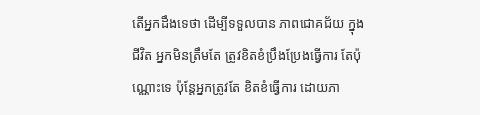តើអ្នកដឹងទេថា ដើម្បីទទួលបាន ភាពជោគជ័យ ក្នុងជីវិត អ្នកមិនត្រឹមតែ ត្រូវខិតខំប្រឹងប្រែងធ្វើការ តែប៉ុណ្ណោះទេ ប៉ុន្តែអ្នកត្រូវតែ ខិតខំធ្វើការ ដោយភា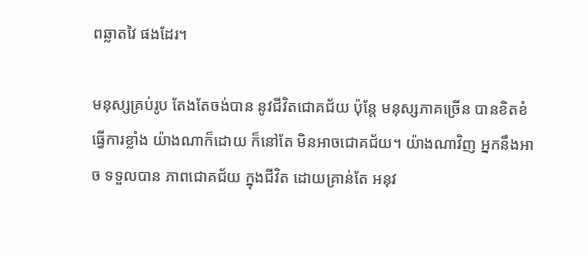ពឆ្លាតវៃ ផងដែរ។

មនុស្សគ្រប់រូប តែងតែចង់បាន នូវជីវិតជោគជ័យ ប៉ុន្តែ មនុស្សភាគច្រើន បានខិតខំធ្វើការខ្លាំង យ៉ាងណាក៏ដោយ ក៏នៅតែ មិនអាចជោគជ័យ។ យ៉ាងណាវិញ អ្នកនឹងអាច ទទួលបាន ភាពជោគជ័យ ក្នុងជីវិត ដោយគ្រាន់តែ អនុវ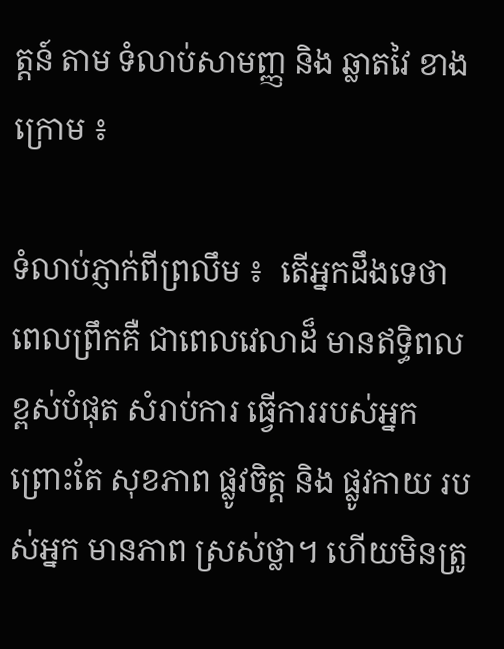ត្តន៍ តាម ទំលាប់សាមញ្ញ និង ឆ្លាតវៃ ខាងក្រោម ៖

ទំលាប់ភ្ញាក់ពីព្រលឹម ៖  តើអ្នកដឹងទេថា ពេលព្រឹកគឺ ជាពេលវេលាដ៏ មានឥទ្ធិពល ខ្ពស់បំផុត សំរាប់ការ ធ្វើការរបស់អ្នក ព្រោះតែ សុខភាព ផ្លូវចិត្ត និង ផ្លូវកាយ របស់អ្នក មានភាព ស្រស់ថ្លា។ ហើយមិនត្រូ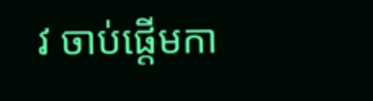វ ចាប់ផ្តើមកា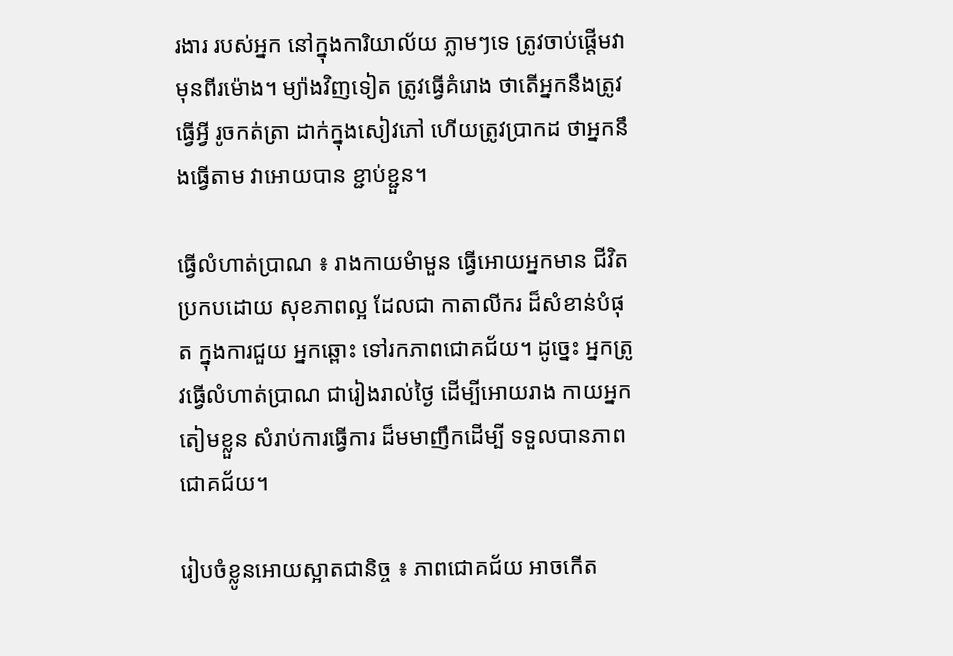រងារ របស់អ្នក នៅក្នុងការិយាល័យ ភ្លាមៗទេ ត្រូវចាប់ផ្តើមវា មុនពីរម៉ោង។ ម្យ៉ាងវិញទៀត ត្រូវធ្វើគំរោង ថាតើអ្នកនឹងត្រូវ ធ្វើអ្វី រូចកត់ត្រា ដាក់ក្នុងសៀវភៅ ហើយត្រូវបា្រកដ ថាអ្នកនឹងធ្វើតាម វាអោយបាន ខ្ជាប់ខ្ជួន។

ធ្វើលំហាត់ប្រាណ ៖ រាងកាយមំាមួន ធ្វើអោយអ្នកមាន ជីវិតប្រកបដោយ សុខភាពល្អ ដែលជា កាតាលីករ ដ៏សំខាន់បំផុត ក្នុងការជួយ អ្នកឆ្ពោះ ទៅរកភាពជោគជ័យ។ ដូច្នេះ អ្នកត្រូវធ្វើលំហាត់ប្រាណ ជារៀងរាល់ថ្ងៃ ដើម្បីអោយរាង កាយអ្នក តៀមខ្លួន សំរាប់ការធ្វើការ ដ៏មមាញឹកដើម្បី ទទួលបានភាព ជោគជ័យ។

រៀបចំខ្លូនអោយស្អាតជានិច្ច ៖ ភាពជោគជ័យ អាចកើត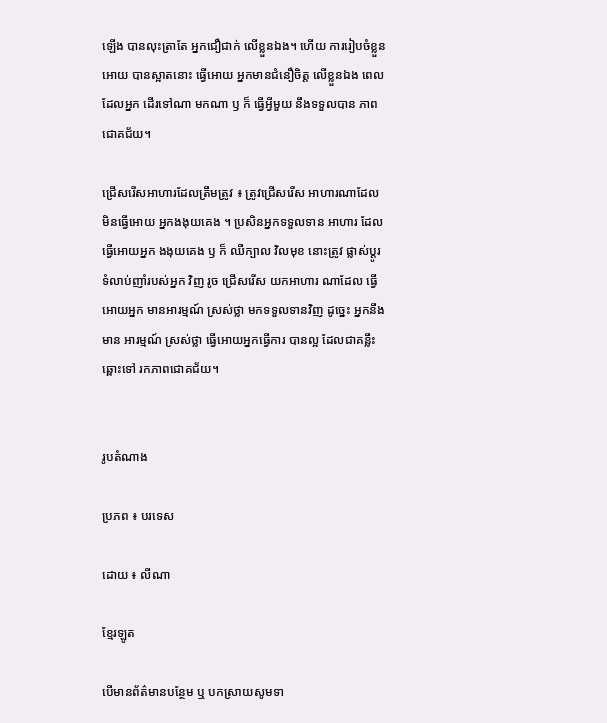ឡើង បានលុះត្រាតែ អ្នកជឿជាក់ លើខ្លួនឯង។ ហើយ ការរៀបចំខ្លួនអោយ បានស្អាតនោះ ធ្វើអោយ អ្នកមានជំនឿចិត្ត លើខ្លួនឯង ពេលដែលអ្នក ដើរទៅណា មកណា ឫ ក៏ ធ្វើអ្វីមួយ នឹងទទួលបាន ភាពជោគជ័យ។

ជ្រើសរើសអាហារដែលត្រឹមត្រូវ ៖ ត្រូវជ្រើសរើស អាហារណាដែល មិនធ្វើអោយ អ្នកងងុយគេង ។ ប្រសិនអ្នកទទួលទាន អាហារ ដែលធ្វើអោយអ្នក ងងុយគេង ឫ ក៏ ឈឺក្បាល វិលមុខ នោះត្រូវ ផ្លាស់ប្តូរ ទំលាប់ញាំរបស់អ្នក វិញ រូច ជ្រើសរើស យកអាហារ ណាដែល ធ្វើអោយអ្នក មានអារម្មណ៍ ស្រស់ថ្លា មកទទួលទានវិញ ដូច្នេះ អ្នកនឹងមាន អារម្មណ៍ ស្រស់ថ្លា ធ្វើអោយអ្នកធ្វើការ បានល្អ ដែលជាគន្លឹះ ឆ្ពោះទៅ រកភាពជោគជ័យ។


រូបតំណាង

ប្រភព ៖ បរទេស

ដោយ ៖ លីណា

ខ្មែរឡូត

បើមានព័ត៌មានបន្ថែម ឬ បកស្រាយសូមទា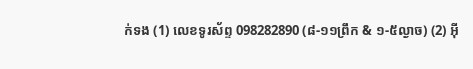ក់ទង (1) លេខទូរស័ព្ទ 098282890 (៨-១១ព្រឹក & ១-៥ល្ងាច) (2) អ៊ី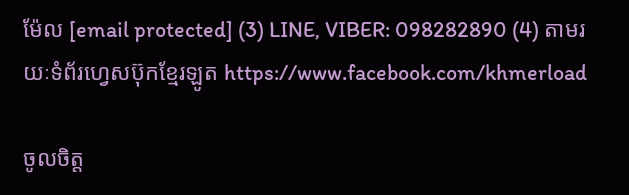ម៉ែល [email protected] (3) LINE, VIBER: 098282890 (4) តាមរយៈទំព័រហ្វេសប៊ុកខ្មែរឡូត https://www.facebook.com/khmerload

ចូលចិត្ត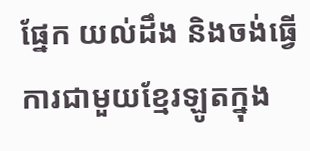ផ្នែក យល់ដឹង និងចង់ធ្វើការជាមួយខ្មែរឡូតក្នុង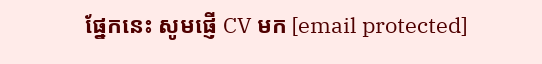ផ្នែកនេះ សូមផ្ញើ CV មក [email protected]